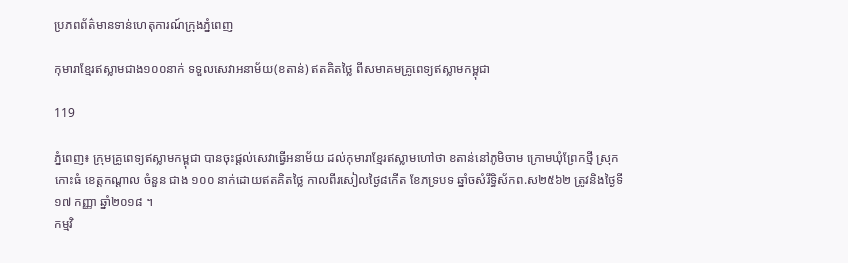ប្រភពព័ត៌មានទាន់ហេតុការណ៍ក្រុងភ្នំពេញ

កុមារាខ្មែរឥស្លាមជាង១០០នាក់ ទទួលសេវាអនាម័យ(ខតាន់) ឥតគិតថ្លៃ ពីសមាគមគ្រូពេទ្យឥស្លាមកម្ពុជា

119

ភ្នំពេញ៖ ក្រុមគ្រូពេទ្យឥស្លាមកម្ពុជា បានចុះផ្ដល់សេវាធ្វើអនាម័យ ដល់កុមារាខ្មែរឥស្លាមហៅថា ខតាន់នៅភូមិចាម ក្រោមឃុំព្រែកថ្មី ស្រុកកោះធំ ខេត្តកណ្តាល ចំនួន ជាង ១០០ នាក់ដោយឥតគិតថ្លៃ កាលពីរសៀលថ្ងៃ៨កើត ខែភទ្របទ ឆ្នាំចសំរឹទ្ធិស័កព.ស២៥៦២ ត្រូវនិងថ្ងៃទី១៧ កញ្ញា ឆ្នាំ២០១៨ ។
កម្មវិ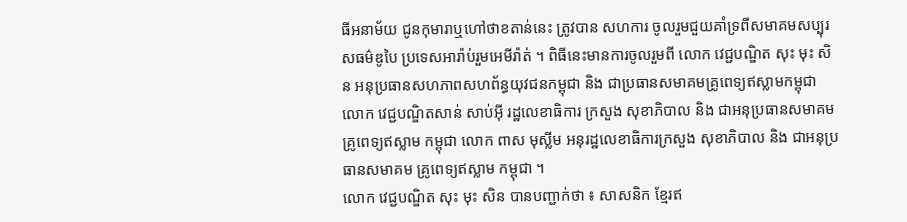ធីអនាម័យ ជូនកុមារាឬហៅថាខតាន់នេះ ត្រូវបាន សហការ ចូលរួមជួយគាំទ្រពីសមាគមសប្បុរសធម៌ឌូបៃ ប្រទេសអារ៉ាប់រួមអេមីរ៉ាត់ ។ ពិធីនេះមានការចូលរួមពី លោក វេជ្ជបណ្ឌិត សុះ មុះ សិន អនុប្រធានសហភាពសហព័ន្ធយុវជនកម្ពុជា និង ជាប្រធានសមាគមគ្រូពេទ្យឥស្លាមកម្ពុជា លោក វេជ្ជបណ្ឌិតសាន់ សាប់អ៊ី រដ្ឋលេខាធិការ ក្រសួង សុខាភិបាល និង ជាអនុប្រធានសមាគម គ្រូពេទ្យឥស្លាម កម្ពុជា លោក ពាស មុស្លីម អនុរដ្ឋលេខាធិការក្រសួង សុខាភិបាល និង ជាអនុប្រធានសមាគម គ្រូពេទ្យឥស្លាម កម្ពុជា ។
លោក វេជ្ជបណ្ឌិត សុះ មុះ សិន បានបញ្ជាក់ថា ៖ សាសនិក ខ្មែរឥ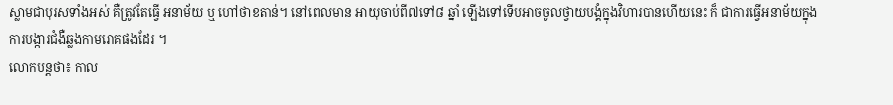ស្លាមជាបុរសទាំងអស់ គឺត្រូវតែធ្វើ អនាម័យ ឬ ហៅថាខតាន់។ នៅពេលមាន អាយុចាប់ពី៧ទៅ៨ ឆ្នាំ ឡើងទៅទើបអាចចូលថ្វាយបង្គំក្នុងវិហារបានហើយនេះ ក៏ ជាការធ្វើអនាម័យក្នុងការបង្ការជំងឺឆ្លងកាមរោគផងដែរ ។
លោកបន្តថា៖ កាល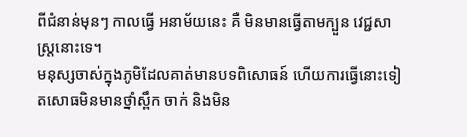ពីជំនាន់មុនៗ កាលធ្វើ អនាម័យនេះ គឺ មិនមានធ្វើតាមក្បួន វេជ្ជសាស្ត្រនោះទេ។
មនុស្សចាស់ក្នុងភូមិដែលគាត់មានបទពិសោធន៍ ហើយការធ្វើនោះទៀតសោធមិនមានថ្នាំស្ពឹក ចាក់ និងមិន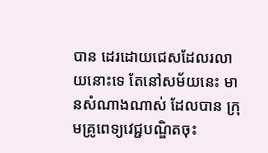បាន ដេរដោយជេសដែលរលាយនោះទេ តែនៅសម័យនេះ មានសំណាងណាស់ ដែលបាន ក្រុមគ្រូពេទ្យវេជ្ជបណ្ឌិតចុះ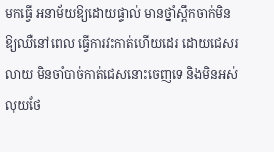មកធ្វើ អនាម័យឱ្យដោយផ្ទាល់ មានថ្នាំស្ពឹកចាក់មិនឱ្យឈឺនៅពេល ធ្វើការវះកាត់ហើយដេរ ដោយជេសរលាយ មិនចាំបាច់កាត់ជេសនោះចេញទេ និងមិនអស់លុយថែ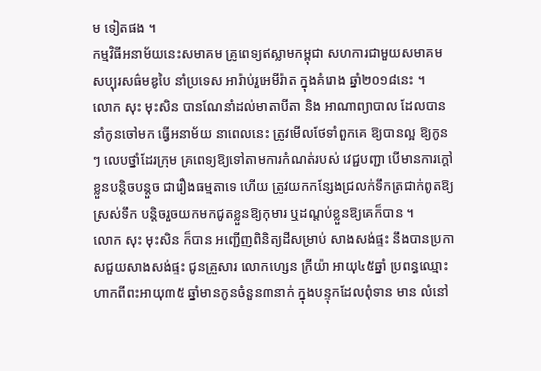ម ទៀតផង ។
កម្មវិធីអនាម័យនេះសមាគម គ្រូពេទ្យឥស្លាមកម្ពុជា សហការជាមួយសមាគម សប្បុរសធ៌មឌូបៃ នាំប្រទេស អារ៉ាប់រួអេមីរ៉ាត ក្នុងគំរោង ឆ្នាំ២០១៨នេះ ។
លោក សុះ មុះសិន បានណែនាំដល់មាតាបីតា និង អាណាព្យាបាល ដែលបាននាំកូនចៅមក ធ្វើអនាម័យ នាពេលនេះ ត្រូវមើលថែទាំពួកគេ ឱ្យបានល្អ ឱ្យកូនៗ លេបថ្នាំដែរក្រុម គ្រពេទ្យឱ្យទៅតាមការកំណត់របស់ វេជ្ជបញ្ជា បើមានការក្តៅខ្លួនបន្តិចបន្តួច ជារឿងធម្មតាទេ ហើយ ត្រូវយកកន្សែងជ្រលក់ទឹកត្រជាក់ពូតឱ្យស្រស់ទឹក បន្តិចរួចយកមកជូតខ្លួនឱ្យកុមារ ឬដណ្តប់ខ្លួនឱ្យគេក៏បាន ។
លោក សុះ មុះសិន ក៏បាន អញ្ជើញពិនិត្យដីសម្រាប់ សាងសង់ផ្ទះ នឹងបានប្រកាសជួយសាងសង់ផ្ទះ ជូនគ្រួសារ លោកហ្សេន ក្រីយ៉ា អាយុ៤៥ឆ្នាំ ប្រពន្ធឈ្មោះហាកពីពះអាយុ៣៥ ឆ្នាំមានកូនចំនួន៣នាក់ ក្នុងបន្ទុកដែលពុំទាន មាន លំនៅ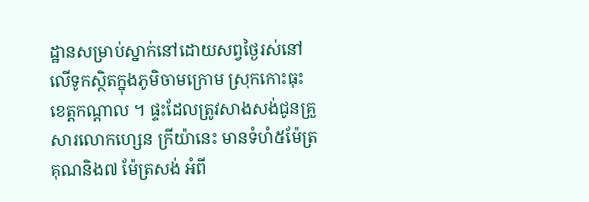ដ្ឋានសម្រាប់ស្នាក់នៅដោយសព្វថ្ងៃរស់នៅ លើទូកស្ថិតក្នុងភូមិចាមក្រោម ស្រុកកោះធុះ ខេត្តកណ្តាល ។ ផ្ទះដែលត្រូវសាងសង់ជូនគ្រួសារលោកហ្សេន ក្រីយ៉ានេះ មានទំហំ៥ម៉ែត្រ គុណនិង៧ ម៉ែត្រសង់ អំពី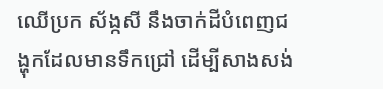ឈើប្រក ស័ង្កសី នឹងចាក់ដីបំពេញជង្ហុកដែលមានទឹកជ្រៅ ដើម្បីសាងសង់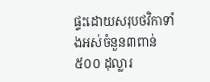ផ្ទះដោយសរុបថវិកាទាំងអស់ចំនួន៣ពាន់៥០០ ដុល្លារ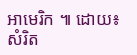អាមេរិក ៕ ដោយ៖ សំរិត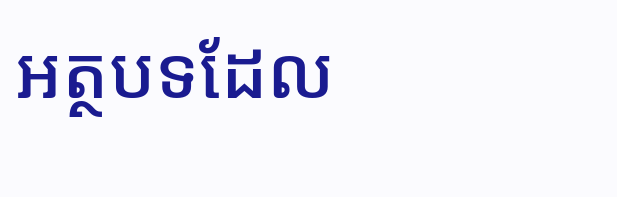អត្ថបទដែល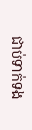ជាប់ទាក់ទង